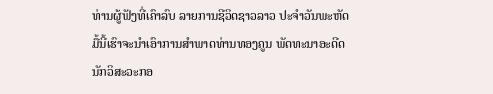ທ່ານຜູ້ຟັງທີ່ເຄົາລົບ ລາຍການຊີວິດຊາວລາວ ປະຈຳວັນພະຫັດ
ມື້ນີ້ເຮົາຈະນຳເອົາການສຳພາດທ່ານທອງຄູນ ພັດທະນາອະດີດ
ນັກວິສະວະກອ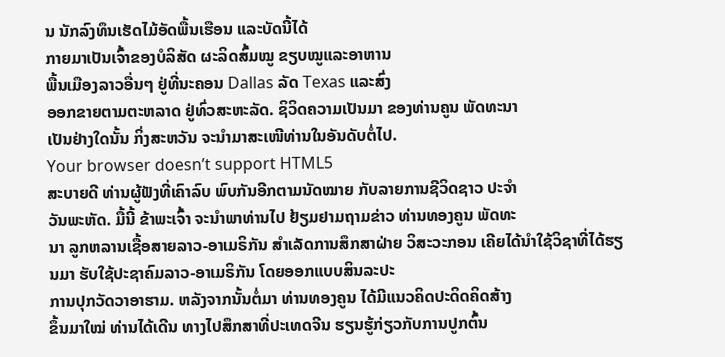ນ ນັກລົງທຶນເຮັດໄມ້ອັດພື້ນເຮືອນ ແລະບັດນີ້ໄດ້
ກາຍມາເປັນເຈົ້າຂອງບໍລິສັດ ຜະລິດສົ້ມໝູ ຂຽບໝູແລະອາຫານ
ພື້ນເມືອງລາວອື່ນໆ ຢູ່ທີ່ນະຄອນ Dallas ລັດ Texas ແລະສົ່ງ
ອອກຂາຍຕາມຕະຫລາດ ຢູ່ທົ່ວສະຫະລັດ. ຊິວິດຄວາມເປັນມາ ຂອງທ່ານຄູນ ພັດທະນາ
ເປັນຢ່າງໃດນັ້ນ ກິ່ງສະຫວັນ ຈະນຳມາສະເໜີທ່ານໃນອັນດັບຕໍ່ໄປ.
Your browser doesn’t support HTML5
ສະບາຍດີ ທ່ານຜູ້ຟັງທີ່ເຄົາລົບ ພົບກັນອີກຕາມນັດໝາຍ ກັບລາຍການຊີວິດຊາວ ປະຈຳ
ວັນພະຫັດ. ມື້ນີ້ ຂ້າພະເຈົ້າ ຈະນຳພາທ່ານໄປ ຢ້ຽມຢາມຖາມຂ່າວ ທ່ານທອງຄູນ ພັດທະ
ນາ ລູກຫລານເຊື້ອສາຍລາວ-ອາເມຣິກັນ ສຳເລັດການສຶກສາຝ່າຍ ວິສະວະກອນ ເຄີຍໄດ້ນຳໃຊ້ວິຊາທີ່ໄດ້ຮຽນມາ ຮັບໃຊ້ປະຊາຄົມລາວ-ອາເມຣິກັນ ໂດຍອອກແບບສິນລະປະ
ການປຸກວັດວາອາຮາມ. ຫລັງຈາກນັ້ນຕໍ່ມາ ທ່ານທອງຄູນ ໄດ້ມີແນວຄິດປະດິດຄິດສ້າງ
ຂຶ້ນມາໃໝ່ ທ່ານໄດ້ເດີນ ທາງໄປສຶກສາທີ່ປະເທດຈີນ ຮຽນຮູ້ກ່ຽວກັບການປູກຕົ້ນ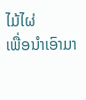ໄມ້ໄຜ່
ເພື່ອນຳເອົາມາ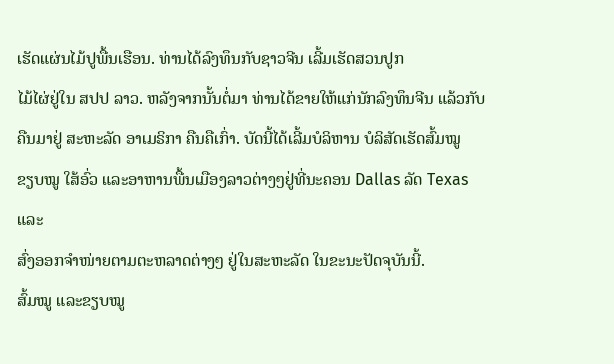ເຮັດແຜ່ນໄມ້ປູພື້ນເຮືອນ. ທ່ານໄດ້ລົງທຶນກັບຊາວຈີນ ເລີ້ມເຮັດສວນປູກ
ໄມ້ໄຜ່ຢູ່ໃນ ສປປ ລາວ. ຫລັງຈາກນັ້ນຕໍ່ມາ ທ່ານໄດ້ຂາຍໃຫ້ແກ່ນັກລົງທຶນຈີນ ແລ້ວກັບ
ຄືນມາຢູ່ ສະຫະລັດ ອາເມຣິກາ ຄືນຄືເກົ່າ. ບັດນີ້ໄດ້ເລີ້ມບໍລິຫານ ບໍລິສັດເຮັດສົ້ມໝູ
ຂຽບໝູ ໃສ້ອົ່ວ ແລະອາຫານພື້ນເມືອງລາວຕ່າງໆຢູ່ທີ່ນະຄອນ Dallas ລັດ Texas ແລະ
ສົ່ງອອກຈຳໜ່າຍຕາມຕະຫລາດຕ່າງໆ ຢູ່ໃນສະຫະລັດ ໃນຂະນະປັດຈຸບັນນີ້.
ສົ້ມໝູ ແລະຂຽບໝູ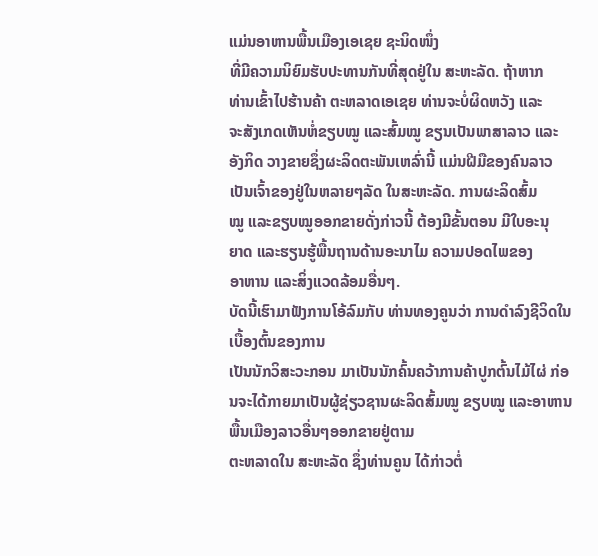ແມ່ນອາຫານພື້ນເມືອງເອເຊຍ ຊະນິດໜຶ່ງ
ທີ່ມີຄວາມນິຍົມຮັບປະທານກັນທີ່ສຸດຢູ່ໃນ ສະຫະລັດ. ຖ້າຫາກ
ທ່ານເຂົ້າໄປຮ້ານຄ້າ ຕະຫລາດເອເຊຍ ທ່ານຈະບໍ່ຜິດຫວັງ ແລະ
ຈະສັງເກດເຫັນຫໍ່ຂຽບໝູ ແລະສົ້ມໝູ ຂຽນເປັນພາສາລາວ ແລະ
ອັງກິດ ວາງຂາຍຊຶ່ງຜະລິດຕະພັນເຫລົ່ານີ້ ແມ່ນຝີມືຂອງຄົນລາວ
ເປັນເຈົ້າຂອງຢູ່ໃນຫລາຍໆລັດ ໃນສະຫະລັດ. ການຜະລິດສົ້ມ
ໝູ ແລະຂຽບໝູອອກຂາຍດັ່ງກ່າວນີ້ ຕ້ອງມີຂັ້ນຕອນ ມີໃບອະນຸ
ຍາດ ແລະຮຽນຮູ້ພື້ນຖານດ້ານອະນາໄມ ຄວາມປອດໄພຂອງ
ອາຫານ ແລະສິ່ງແວດລ້ອມອື່ນໆ.
ບັດນີ້ເຮົາມາຟັງການໂອ້ລົມກັບ ທ່ານທອງຄູນວ່າ ການດຳລົງຊີວິດໃນເບື້ອງຕົ້ນຂອງການ
ເປັນນັກວິສະວະກອນ ມາເປັນນັກຄົ້ນຄວ້າການຄ້າປູກຕົ້ນໄມ້ໄຜ່ ກ່ອນຈະໄດ້ກາຍມາເປັນຜູ້ຊ່ຽວຊານຜະລິດສົ້ມໝູ ຂຽບໝູ ແລະອາຫານພື້ນເມືອງລາວອື່ນໆອອກຂາຍຢູ່ຕາມ
ຕະຫລາດໃນ ສະຫະລັດ ຊຶ່ງທ່ານຄູນ ໄດ້ກ່າວຕໍ່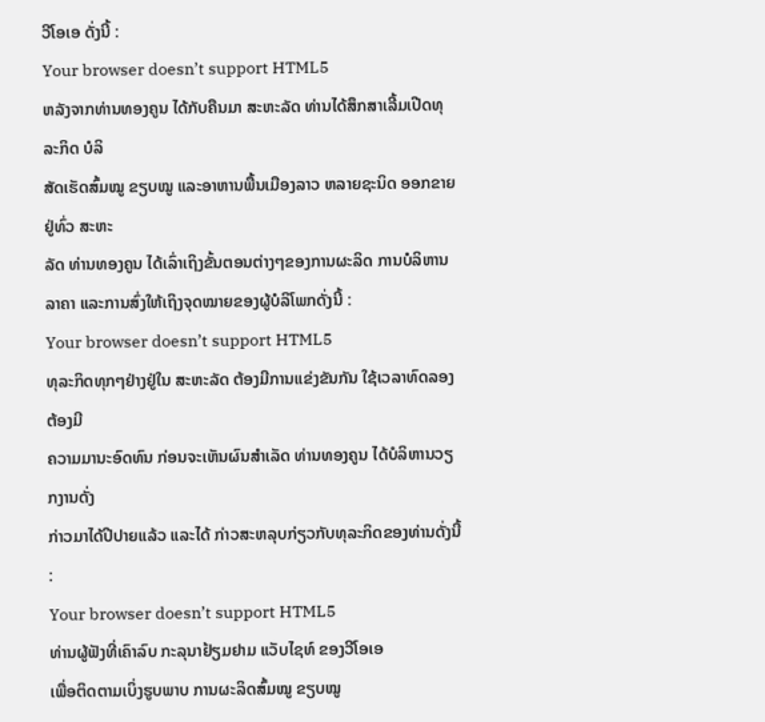ວີໂອເອ ດັ່ງນີ້ :
Your browser doesn’t support HTML5
ຫລັງຈາກທ່ານທອງຄູນ ໄດ້ກັບຄືນມາ ສະຫະລັດ ທ່ານໄດ້ສຶກສາເລີ້ມເປີດທຸລະກິດ ບໍລິ
ສັດເຮັດສົ້ມໝູ ຂຽບໝູ ແລະອາຫານພື້ນເມືອງລາວ ຫລາຍຊະນິດ ອອກຂາຍຢູ່ທົ່ວ ສະຫະ
ລັດ ທ່ານທອງຄູນ ໄດ້ເລົ່າເຖິງຂັ້ນຕອນຕ່າງໆຂອງການຜະລິດ ການບໍລິຫານ ລາຄາ ແລະການສົ່ງໃຫ້ເຖິງຈຸດໝາຍຂອງຜູ້ບໍລິໂພກດັ່ງນີ້ :
Your browser doesn’t support HTML5
ທຸລະກິດທຸກໆຢ່າງຢູ່ໃນ ສະຫະລັດ ຕ້ອງມີການແຂ່ງຂັນກັນ ໃຊ້ເວລາທົດລອງ ຕ້ອງມີ
ຄວາມມານະອົດທົນ ກ່ອນຈະເຫັນຜົນສຳເລັດ ທ່ານທອງຄູນ ໄດ້ບໍລິຫານວຽກງານດັ່ງ
ກ່າວມາໄດ້ປີປາຍແລ້ວ ແລະໄດ້ ກ່າວສະຫລຸບກ່ຽວກັບທຸລະກິດຂອງທ່ານດັ່ງນີ້ :
Your browser doesn’t support HTML5
ທ່ານຜູ້ຟັງທີ່ເຄົາລົບ ກະລຸນາຢ້ຽມຢາມ ແວັບໄຊທ໌ ຂອງວີໂອເອ
ເພື່ອຕິດຕາມເບິ່ງຮູບພາບ ການຜະລິດສົ້ມໝູ ຂຽບໝູ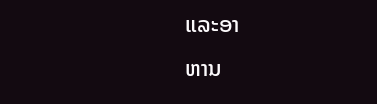ແລະອາ
ຫານ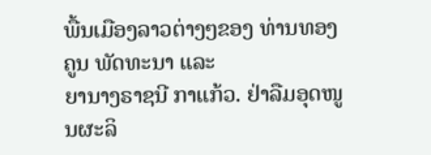ພື້ນເມືອງລາວຕ່າງໆຂອງ ທ່ານທອງຄູນ ພັດທະນາ ແລະ
ຍານາງຣາຊນີ ກາແກ້ວ. ຢ່າລືມອຸດໜູນຜະລິ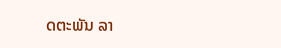ດຕະພັນ ລາ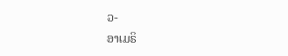ວ-
ອາເມຣິ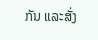ກັນ ແລະສັ່ງ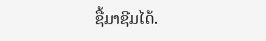ຊື້ມາຊີມໄດ້.